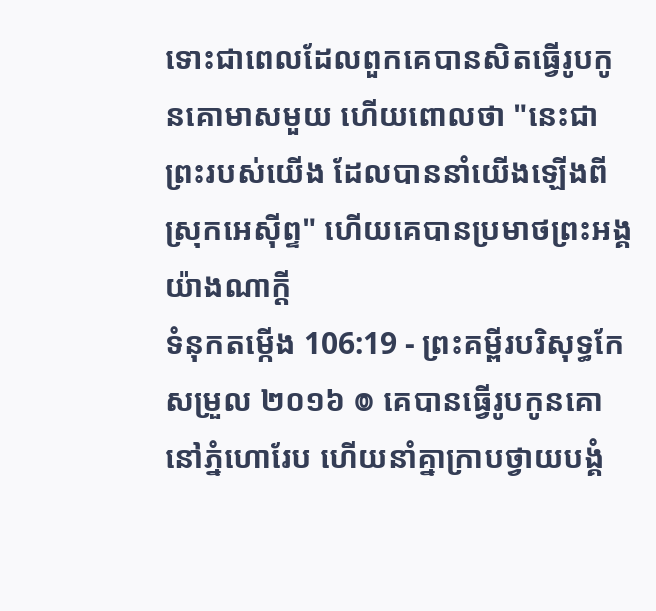ទោះជាពេលដែលពួកគេបានសិតធ្វើរូបកូនគោមាសមួយ ហើយពោលថា "នេះជាព្រះរបស់យើង ដែលបាននាំយើងឡើងពីស្រុកអេស៊ីព្ទ" ហើយគេបានប្រមាថព្រះអង្គយ៉ាងណាក្តី
ទំនុកតម្កើង 106:19 - ព្រះគម្ពីរបរិសុទ្ធកែសម្រួល ២០១៦ ៙ គេបានធ្វើរូបកូនគោនៅភ្នំហោរែប ហើយនាំគ្នាក្រាបថ្វាយបង្គំ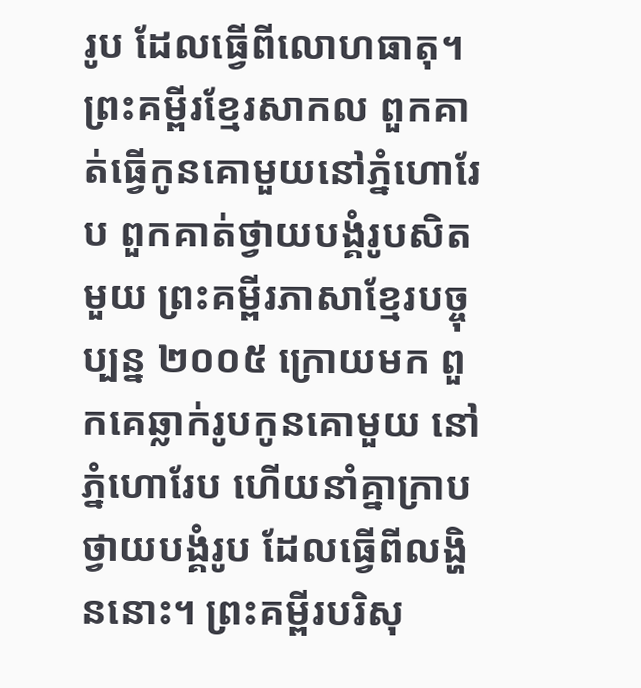រូប ដែលធ្វើពីលោហធាតុ។ ព្រះគម្ពីរខ្មែរសាកល ពួកគាត់ធ្វើកូនគោមួយនៅភ្នំហោរែប ពួកគាត់ថ្វាយបង្គំរូបសិតមួយ ព្រះគម្ពីរភាសាខ្មែរបច្ចុប្បន្ន ២០០៥ ក្រោយមក ពួកគេឆ្លាក់រូបកូនគោមួយ នៅភ្នំហោរែប ហើយនាំគ្នាក្រាបថ្វាយបង្គំរូប ដែលធ្វើពីលង្ហិននោះ។ ព្រះគម្ពីរបរិសុ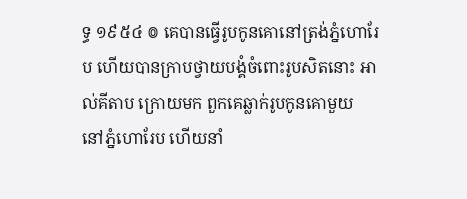ទ្ធ ១៩៥៤ ៙ គេបានធ្វើរូបកូនគោនៅត្រង់ភ្នំហោរែប ហើយបានក្រាបថ្វាយបង្គំចំពោះរូបសិតនោះ អាល់គីតាប ក្រោយមក ពួកគេឆ្លាក់រូបកូនគោមួយ នៅភ្នំហោរែប ហើយនាំ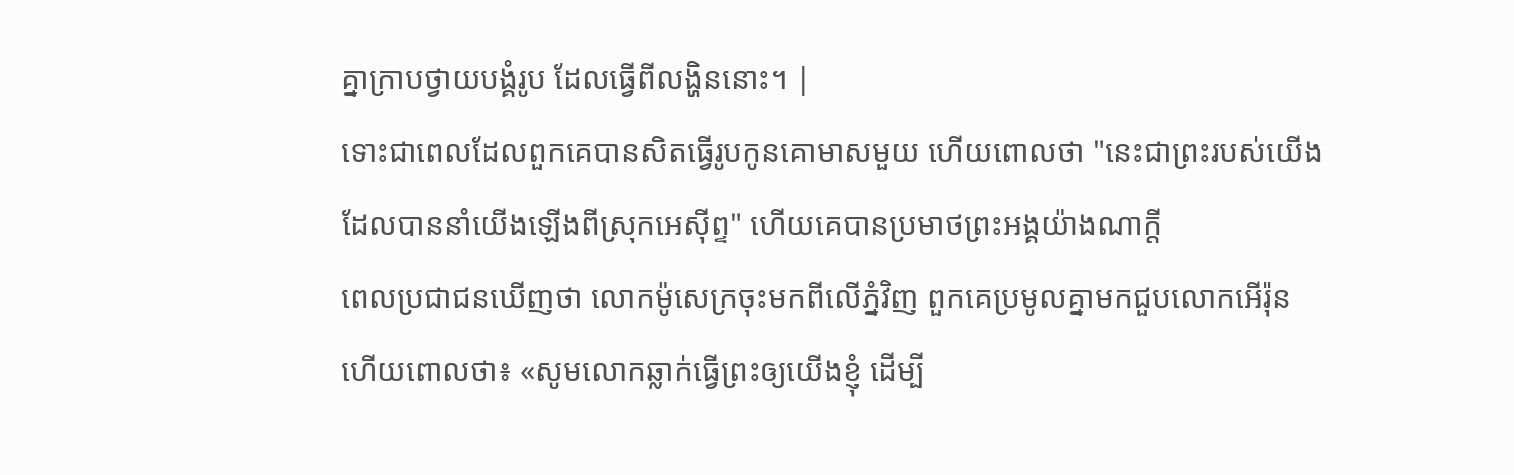គ្នាក្រាបថ្វាយបង្គំរូប ដែលធ្វើពីលង្ហិននោះ។ |
ទោះជាពេលដែលពួកគេបានសិតធ្វើរូបកូនគោមាសមួយ ហើយពោលថា "នេះជាព្រះរបស់យើង ដែលបាននាំយើងឡើងពីស្រុកអេស៊ីព្ទ" ហើយគេបានប្រមាថព្រះអង្គយ៉ាងណាក្តី
ពេលប្រជាជនឃើញថា លោកម៉ូសេក្រចុះមកពីលើភ្នំវិញ ពួកគេប្រមូលគ្នាមកជួបលោកអើរ៉ុន ហើយពោលថា៖ «សូមលោកឆ្លាក់ធ្វើព្រះឲ្យយើងខ្ញុំ ដើម្បី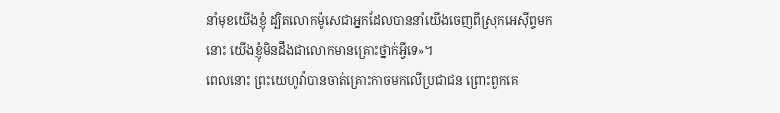នាំមុខយើងខ្ញុំ ដ្បិតលោកម៉ូសេជាអ្នកដែលបាននាំយើងចេញពីស្រុកអេស៊ីព្ទមកនោះ យើងខ្ញុំមិនដឹងជាលោកមានគ្រោះថ្នាក់អ្វីទេ»។
ពេលនោះ ព្រះយេហូវ៉ាបានចាត់គ្រោះកាចមកលើប្រជាជន ព្រោះពួកគេ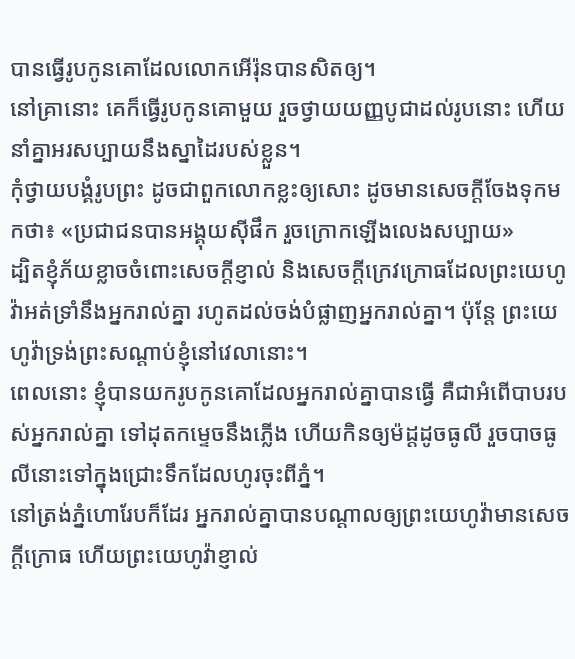បានធ្វើរូបកូនគោដែលលោកអើរ៉ុនបានសិតឲ្យ។
នៅគ្រានោះ គេក៏ធ្វើរូបកូនគោមួយ រួចថ្វាយយញ្ញបូជាដល់រូបនោះ ហើយនាំគ្នាអរសប្បាយនឹងស្នាដៃរបស់ខ្លួន។
កុំថ្វាយបង្គំរូបព្រះ ដូចជាពួកលោកខ្លះឲ្យសោះ ដូចមានសេចក្តីចែងទុកមកថា៖ «ប្រជាជនបានអង្គុយស៊ីផឹក រួចក្រោកឡើងលេងសប្បាយ»
ដ្បិតខ្ញុំភ័យខ្លាចចំពោះសេចក្ដីខ្ញាល់ និងសេចក្ដីក្រេវក្រោធដែលព្រះយេហូវ៉ាអត់ទ្រាំនឹងអ្នករាល់គ្នា រហូតដល់ចង់បំផ្លាញអ្នករាល់គ្នា។ ប៉ុន្ដែ ព្រះយេហូវ៉ាទ្រង់ព្រះសណ្ដាប់ខ្ញុំនៅវេលានោះ។
ពេលនោះ ខ្ញុំបានយករូបកូនគោដែលអ្នករាល់គ្នាបានធ្វើ គឺជាអំពើបាបរបស់អ្នករាល់គ្នា ទៅដុតកម្ទេចនឹងភ្លើង ហើយកិនឲ្យម៉ដ្តដូចធូលី រួចបាចធូលីនោះទៅក្នុងជ្រោះទឹកដែលហូរចុះពីភ្នំ។
នៅត្រង់ភ្នំហោរែបក៏ដែរ អ្នករាល់គ្នាបានបណ្ដាលឲ្យព្រះយេហូវ៉ាមានសេចក្ដីក្រោធ ហើយព្រះយេហូវ៉ាខ្ញាល់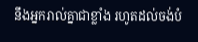នឹងអ្នករាល់គ្នាជាខ្លាំង រហូតដល់ចង់បំ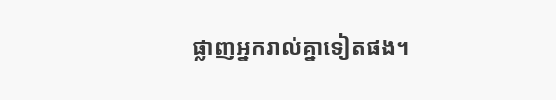ផ្លាញអ្នករាល់គ្នាទៀតផង។